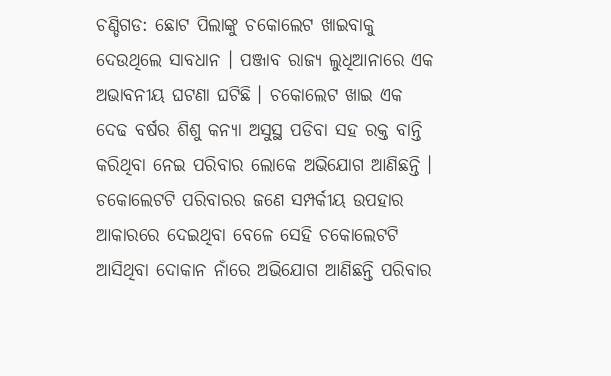ଚଣ୍ଡିଗଡ: ଛୋଟ ପିଲାଙ୍କୁ ଚକୋଲେଟ ଖାଇବାକୁ ଦେଉଥିଲେ ସାବଧାନ । ପଞ୍ଜାବ ରାଜ୍ୟ ଲୁଧିଆନାରେ ଏକ ଅଭାବନୀୟ ଘଟଣା ଘଟିଛି । ଚକୋଲେଟ ଖାଇ ଏକ ଦେଢ ବର୍ଷର ଶିଶୁ କନ୍ୟା ଅସୁସ୍ଥ ପଡିବା ସହ ରକ୍ତ ବାନ୍ତି କରିଥିବା ନେଇ ପରିବାର ଲୋକେ ଅଭିଯୋଗ ଆଣିଛନ୍ତି । ଚକୋଲେଟଟି ପରିବାରର ଜଣେ ସମ୍ପର୍କୀୟ ଉପହାର ଆକାରରେ ଦେଇଥିବା ବେଳେ ସେହି ଚକୋଲେଟଟି ଆସିଥିବା ଦୋକାନ ନାଁରେ ଅଭିଯୋଗ ଆଣିଛନ୍ତି ପରିବାର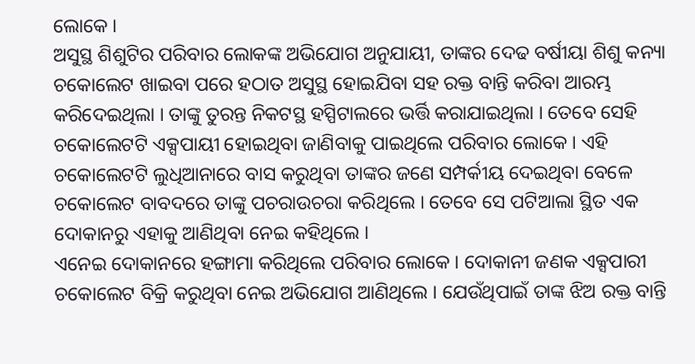ଲୋକେ ।
ଅସୁସ୍ଥ ଶିଶୁଟିର ପରିବାର ଲୋକଙ୍କ ଅଭିଯୋଗ ଅନୁଯାୟୀ, ତାଙ୍କର ଦେଢ ବର୍ଷୀୟା ଶିଶୁ କନ୍ୟା ଚକୋଲେଟ ଖାଇବା ପରେ ହଠାତ ଅସୁସ୍ଥ ହୋଇଯିବା ସହ ରକ୍ତ ବାନ୍ତି କରିବା ଆରମ୍ଭ କରିଦେଇଥିଲା । ତାଙ୍କୁ ତୁରନ୍ତ ନିକଟସ୍ଥ ହସ୍ପିଟାଲରେ ଭର୍ତ୍ତି କରାଯାଇଥିଲା । ତେବେ ସେହି ଚକୋଲେଟଟି ଏକ୍ସପାୟୀ ହୋଇଥିବା ଜାଣିବାକୁ ପାଇଥିଲେ ପରିବାର ଲୋକେ । ଏହି ଚକୋଲେଟଟି ଲୁଧିଆନାରେ ବାସ କରୁଥିବା ତାଙ୍କର ଜଣେ ସମ୍ପର୍କୀୟ ଦେଇଥିବା ବେଳେ ଚକୋଲେଟ ବାବଦରେ ତାଙ୍କୁ ପଚରାଉଚରା କରିଥିଲେ । ତେବେ ସେ ପଟିଆଲା ସ୍ଥିତ ଏକ ଦୋକାନରୁ ଏହାକୁ ଆଣିଥିବା ନେଇ କହିଥିଲେ ।
ଏନେଇ ଦୋକାନରେ ହଙ୍ଗାମା କରିଥିଲେ ପରିବାର ଲୋକେ । ଦୋକାନୀ ଜଣକ ଏକ୍ସପାରୀ ଚକୋଲେଟ ବିକ୍ରି କରୁଥିବା ନେଇ ଅଭିଯୋଗ ଆଣିଥିଲେ । ଯେଉଁଥିପାଇଁ ତାଙ୍କ ଝିଅ ରକ୍ତ ବାନ୍ତି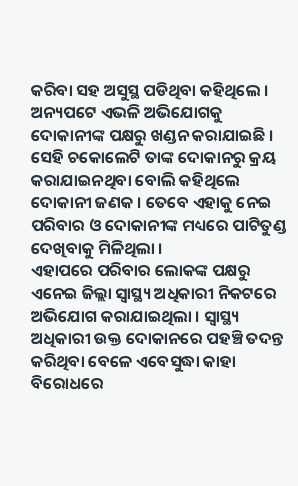କରିବା ସହ ଅସୁସ୍ଥ ପଡିଥିବା କହିଥିଲେ । ଅନ୍ୟପଟେ ଏଭଳି ଅଭିଯୋଗକୁ ଦୋକାନୀଙ୍କ ପକ୍ଷରୁ ଖଣ୍ଡନ କରାଯାଇଛି । ସେହି ଚକୋଲେଟି ତାଙ୍କ ଦୋକାନରୁ କ୍ରୟ କରାଯାଇନଥିବା ବୋଲି କହିଥିଲେ ଦୋକାନୀ ଜଣକ । ତେବେ ଏହାକୁ ନେଇ ପରିବାର ଓ ଦୋକାନୀଙ୍କ ମଧ୍ୟରେ ପାଟିତୁଣ୍ଡ ଦେଖିବାକୁ ମିଳିଥିଲା ।
ଏହାପରେ ପରିବାର ଲୋକଙ୍କ ପକ୍ଷରୁ ଏନେଇ ଜିଲ୍ଲା ସ୍ୱାସ୍ଥ୍ୟ ଅଧିକାରୀ ନିକଟରେ ଅଭିଯୋଗ କରାଯାଇଥିଲା । ସ୍ୱାସ୍ଥ୍ୟ ଅଧିକାରୀ ଉକ୍ତ ଦୋକାନରେ ପହଞ୍ଚି ତଦନ୍ତ କରିଥିବା ବେଳେ ଏବେସୁଦ୍ଧା କାହା ବିରୋଧରେ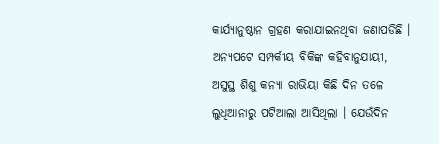କାର୍ଯ୍ୟାନୁଷ୍ଠାନ ଗ୍ରହଣ କରାଯାଇନଥିବା ଜଣାପଡିଛି ।
ଅନ୍ୟପଟେ ସମ୍ପର୍କୀୟ ବିକିଙ୍କ କହିବାନୁଯାୟୀ, ଅସୁସ୍ଥ ଶିଶୁ କନ୍ୟା ରାଭିୟା କିଛି ଦିନ ତଳେ ଲୁଧିଆନାରୁ ପଟିଆଲା ଆସିଥିଲା । ଯେଉଁଦିନ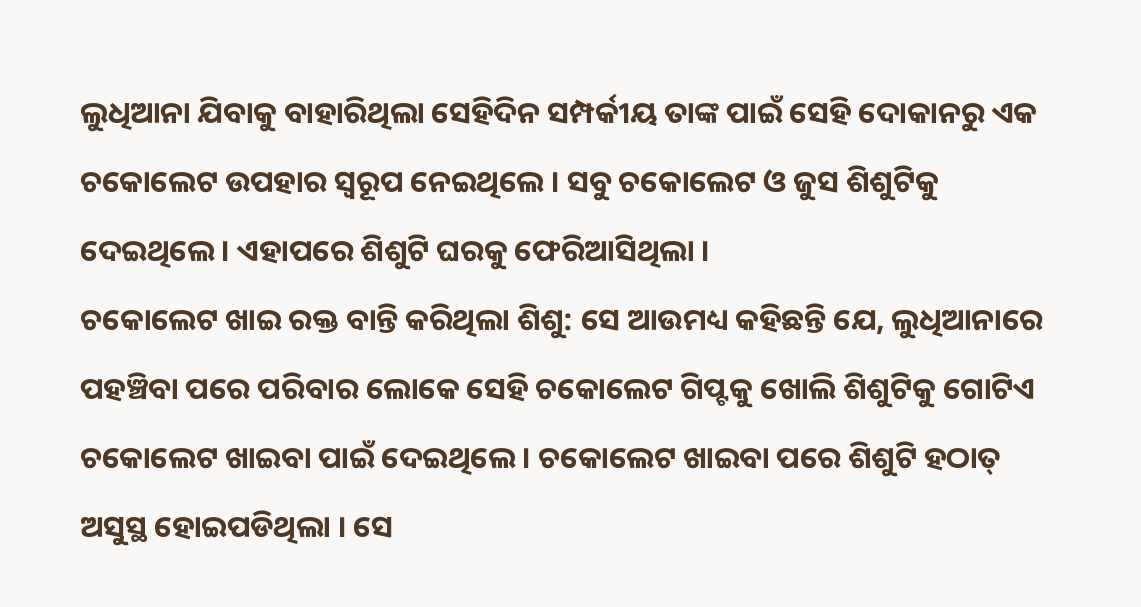ଲୁଧିଆନା ଯିବାକୁ ବାହାରିଥିଲା ସେହିଦିନ ସମ୍ପର୍କୀୟ ତାଙ୍କ ପାଇଁ ସେହି ଦୋକାନରୁ ଏକ ଚକୋଲେଟ ଉପହାର ସ୍ୱରୂପ ନେଇଥିଲେ । ସବୁ ଚକୋଲେଟ ଓ ଜୁସ ଶିଶୁଟିକୁ ଦେଇଥିଲେ । ଏହାପରେ ଶିଶୁଟି ଘରକୁ ଫେରିଆସିଥିଲା ।
ଚକୋଲେଟ ଖାଇ ରକ୍ତ ବାନ୍ତି କରିଥିଲା ଶିଶୁ: ସେ ଆଉମଧ୍ୟ କହିଛନ୍ତି ଯେ, ଲୁଧିଆନାରେ ପହଞ୍ଚିବା ପରେ ପରିବାର ଲୋକେ ସେହି ଚକୋଲେଟ ଗିପ୍ଟକୁ ଖୋଲି ଶିଶୁଟିକୁ ଗୋଟିଏ ଚକୋଲେଟ ଖାଇବା ପାଇଁ ଦେଇଥିଲେ । ଚକୋଲେଟ ଖାଇବା ପରେ ଶିଶୁଟି ହଠାତ୍ ଅସୁସ୍ଥ ହୋଇପଡିଥିଲା । ସେ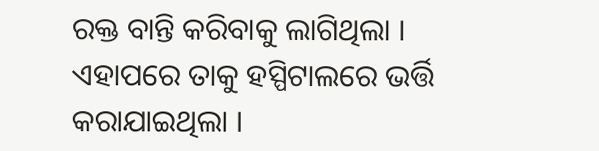ରକ୍ତ ବାନ୍ତି କରିବାକୁ ଲାଗିଥିଲା । ଏହାପରେ ତାକୁ ହସ୍ପିଟାଲରେ ଭର୍ତ୍ତି କରାଯାଇଥିଲା ।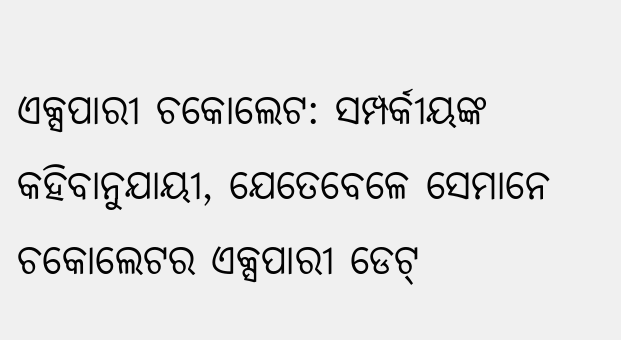ଏକ୍ସପାରୀ ଚକୋଲେଟ: ସମ୍ପର୍କୀୟଙ୍କ କହିବାନୁଯାୟୀ, ଯେତେବେଳେ ସେମାନେ ଚକୋଲେଟର ଏକ୍ସପାରୀ ଡେଟ୍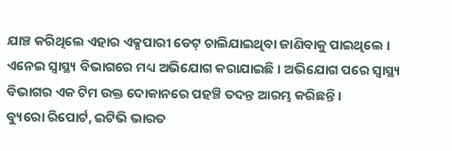ଯାଞ୍ଚ କରିଥିଲେ ଏହାର ଏକ୍ସପାରୀ ଡେଟ୍ ଚାଲିଯାଇଥିବା ଜାଣିବାକୁ ପାଇଥିଲେ । ଏନେଇ ସ୍ୱାସ୍ଥ୍ୟ ବିଭାଗରେ ମଧ୍ୟ ଅଭିଯୋଗ କରାଯାଇଛି । ଅଭିଯୋଗ ପରେ ସ୍ୱାସ୍ଥ୍ୟ ବିଭାଗର ଏକ ଟିମ ଉକ୍ତ ଦୋକାନରେ ପହଞ୍ଚି ତଦନ୍ତ ଆରମ୍ଭ କରିଛନ୍ତି ।
ବ୍ୟୁରୋ ରିପୋର୍ଟ, ଇଟିଭି ଭାରତ